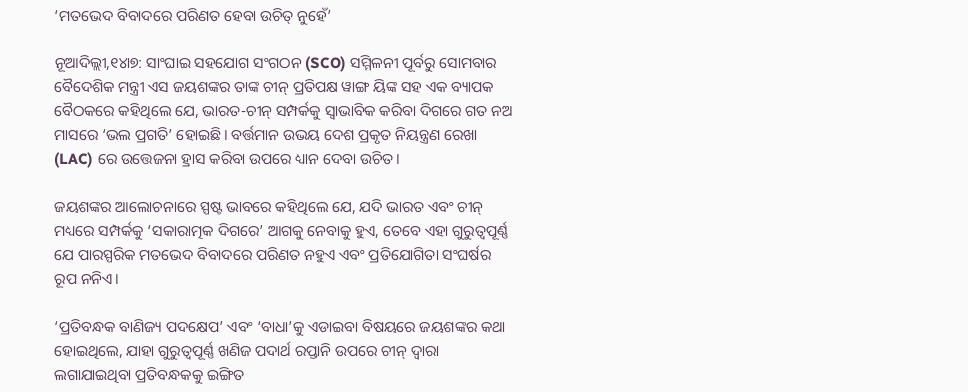‘ମତଭେଦ ବିବାଦରେ ପରିଣତ ହେବା ଉଚିତ୍ ନୁହେଁ’

ନୂଆଦିଲ୍ଲୀ,୧୪ା୭: ସାଂଘାଇ ସହଯୋଗ ସଂଗଠନ (SCO) ସମ୍ମିଳନୀ ପୂର୍ବରୁ ସୋମବାର ବୈଦେଶିକ ମନ୍ତ୍ରୀ ଏସ ଜୟଶଙ୍କର ତାଙ୍କ ଚୀନ୍ ପ୍ରତିପକ୍ଷ ୱାଙ୍ଗ ୟିଙ୍କ ସହ ଏକ ବ୍ୟାପକ ବୈଠକରେ କହିଥିଲେ ଯେ, ଭାରତ-ଚୀନ୍ ସମ୍ପର୍କକୁ ସ୍ୱାଭାବିକ କରିବା ଦିଗରେ ଗତ ନଅ ମାସରେ ‘ଭଲ ପ୍ରଗତି’ ହୋଇଛି। ବର୍ତ୍ତମାନ ଉଭୟ ଦେଶ ପ୍ରକୃତ ନିୟନ୍ତ୍ରଣ ରେଖା (LAC) ରେ ଉତ୍ତେଜନା ହ୍ରାସ କରିବା ଉପରେ ଧ୍ୟାନ ଦେବା ଉଚିତ।

ଜୟଶଙ୍କର ଆଲୋଚନାରେ ସ୍ପଷ୍ଟ ଭାବରେ କହିଥିଲେ ଯେ, ଯଦି ଭାରତ ଏବଂ ଚୀନ୍ ମଧ୍ୟରେ ସମ୍ପର୍କକୁ ‘ସକାରାତ୍ମକ ଦିଗରେ’ ଆଗକୁ ନେବାକୁ ହୁଏ, ତେବେ ଏହା ଗୁରୁତ୍ୱପୂର୍ଣ୍ଣ ଯେ ପାରସ୍ପରିକ ମତଭେଦ ବିବାଦରେ ପରିଣତ ନହୁଏ ଏବଂ ପ୍ରତିଯୋଗିତା ସଂଘର୍ଷର ରୂପ ନନିଏ।

‘ପ୍ରତିବନ୍ଧକ ବାଣିଜ୍ୟ ପଦକ୍ଷେପ’ ଏବଂ ‘ବାଧା’କୁ ଏଡାଇବା ବିଷୟରେ ଜୟଶଙ୍କର କଥା ହୋଇଥିଲେ, ଯାହା ଗୁରୁତ୍ୱପୂର୍ଣ୍ଣ ଖଣିଜ ପଦାର୍ଥ ରପ୍ତାନି ଉପରେ ଚୀନ୍ ଦ୍ୱାରା ଲଗାଯାଇଥିବା ପ୍ରତିବନ୍ଧକକୁ ଇଙ୍ଗିତ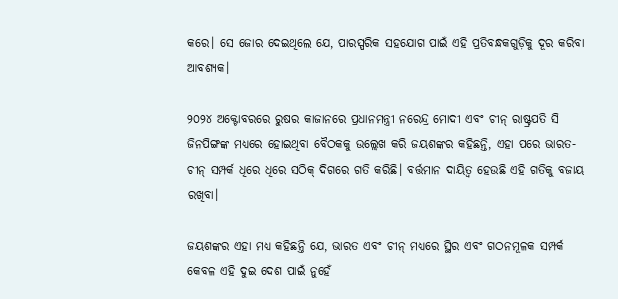କରେ। ସେ ଜୋର ଦେଇଥିଲେ ଯେ, ପାରସ୍ପରିକ ସହଯୋଗ ପାଇଁ ଏହି ପ୍ରତିବନ୍ଧକଗୁଡ଼ିକୁ ଦୂର କରିବା ଆବଶ୍ୟକ।

୨୦୨୪ ଅକ୍ଟୋବରରେ ରୁଷର କାଜାନରେ ପ୍ରଧାନମନ୍ତ୍ରୀ ନରେନ୍ଦ୍ର ମୋଦୀ ଏବଂ ଚୀନ୍ ରାଷ୍ଟ୍ରପତି ସି ଜିନପିଙ୍ଗଙ୍କ ମଧ୍ୟରେ ହୋଇଥିବା ବୈଠକକୁ ଉଲ୍ଲେଖ କରି ଜୟଶଙ୍କର କହିଛନ୍ତି, ଏହା ପରେ ଭାରତ-ଚୀନ୍ ସମ୍ପର୍କ ଧିରେ ଧିରେ ସଠିକ୍ ଦିଗରେ ଗତି କରିଛି। ବର୍ତ୍ତମାନ ଦାୟିତ୍ୱ ହେଉଛି ଏହି ଗତିକୁ ବଜାୟ ରଖିବା।

ଜୟଶଙ୍କର ଏହା ମଧ୍ୟ କହିଛନ୍ତି ଯେ, ଭାରତ ଏବଂ ଚୀନ୍ ମଧ୍ୟରେ ସ୍ଥିର ଏବଂ ଗଠନମୂଳକ ସମ୍ପର୍କ କେବଳ ଏହି ଦୁଇ ଦେଶ ପାଇଁ ନୁହେଁ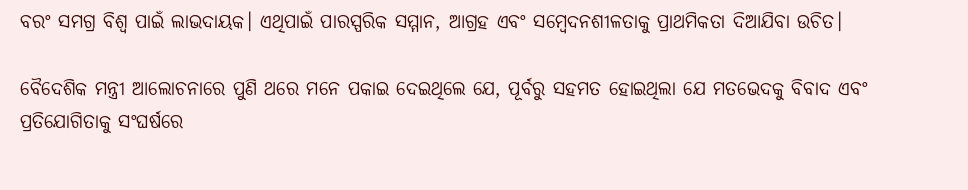ବରଂ ସମଗ୍ର ବିଶ୍ୱ ପାଇଁ ଲାଭଦାୟକ। ଏଥିପାଇଁ ପାରସ୍ପରିକ ସମ୍ମାନ, ଆଗ୍ରହ ଏବଂ ସମ୍ବେଦନଶୀଳତାକୁ ପ୍ରାଥମିକତା ଦିଆଯିବା ଉଚିତ।

ବୈଦେଶିକ ମନ୍ତ୍ରୀ ଆଲୋଚନାରେ ପୁଣି ଥରେ ମନେ ପକାଇ ଦେଇଥିଲେ ଯେ, ପୂର୍ବରୁ ସହମତ ହୋଇଥିଲା ଯେ ମତଭେଦକୁ ବିବାଦ ଏବଂ ପ୍ରତିଯୋଗିତାକୁ ସଂଘର୍ଷରେ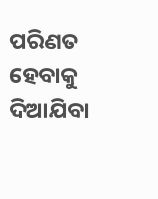ପରିଣତ ହେବାକୁ ଦିଆଯିବା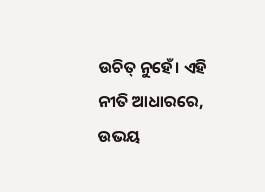ଉଚିତ୍ ନୁହେଁ। ଏହି ନୀତି ଆଧାରରେ, ଉଭୟ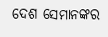ଦେଶ ସେମାନଙ୍କର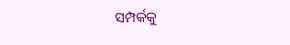ସମ୍ପର୍କକୁ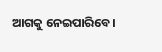ଆଗକୁ ନେଇପାରିବେ।